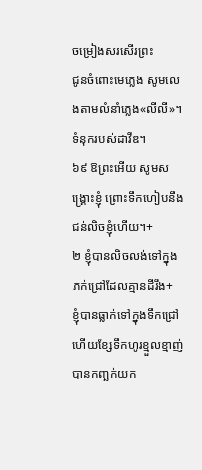ចម្រៀងសរសើរព្រះ
ជូនចំពោះមេភ្លេង សូមលេងតាមលំនាំភ្លេង«លីលី»។ ទំនុករបស់ដាវីឌ។
៦៩ ឱព្រះអើយ សូមសង្គ្រោះខ្ញុំ ព្រោះទឹកហៀបនឹងជន់លិចខ្ញុំហើយ។+
២ ខ្ញុំបានលិចលង់ទៅក្នុងភក់ជ្រៅដែលគ្មានដីរឹង+
ខ្ញុំបានធ្លាក់ទៅក្នុងទឹកជ្រៅ
ហើយខ្សែទឹកហូរខ្មួលខ្មាញ់បានកញ្ឆក់យក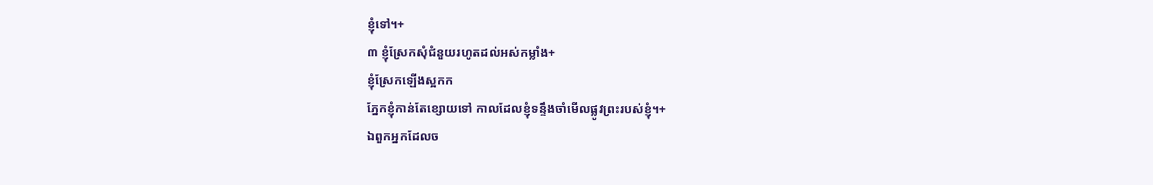ខ្ញុំទៅ។+
៣ ខ្ញុំស្រែកសុំជំនួយរហូតដល់អស់កម្លាំង+
ខ្ញុំស្រែកឡើងស្អកក
ភ្នែកខ្ញុំកាន់តែខ្សោយទៅ កាលដែលខ្ញុំទន្ទឹងចាំមើលផ្លូវព្រះរបស់ខ្ញុំ។+
ឯពួកអ្នកដែលច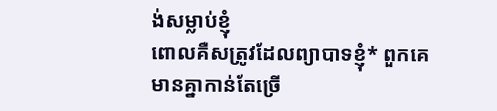ង់សម្លាប់ខ្ញុំ
ពោលគឺសត្រូវដែលព្យាបាទខ្ញុំ* ពួកគេមានគ្នាកាន់តែច្រើ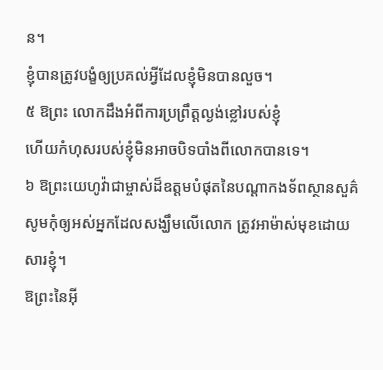ន។
ខ្ញុំបានត្រូវបង្ខំឲ្យប្រគល់អ្វីដែលខ្ញុំមិនបានលួច។
៥ ឱព្រះ លោកដឹងអំពីការប្រព្រឹត្តល្ងង់ខ្លៅរបស់ខ្ញុំ
ហើយកំហុសរបស់ខ្ញុំមិនអាចបិទបាំងពីលោកបានទេ។
៦ ឱព្រះយេហូវ៉ាជាម្ចាស់ដ៏ឧត្ដមបំផុតនៃបណ្ដាកងទ័ពស្ថានសួគ៌
សូមកុំឲ្យអស់អ្នកដែលសង្ឃឹមលើលោក ត្រូវអាម៉ាស់មុខដោយសារខ្ញុំ។
ឱព្រះនៃអ៊ី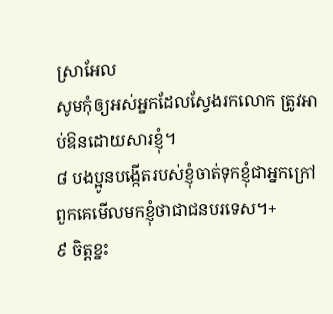ស្រាអែល
សូមកុំឲ្យអស់អ្នកដែលស្វែងរកលោក ត្រូវអាប់ឱនដោយសារខ្ញុំ។
៨ បងប្អូនបង្កើតរបស់ខ្ញុំចាត់ទុកខ្ញុំជាអ្នកក្រៅ
ពួកគេមើលមកខ្ញុំថាជាជនបរទេស។+
៩ ចិត្តខ្នះ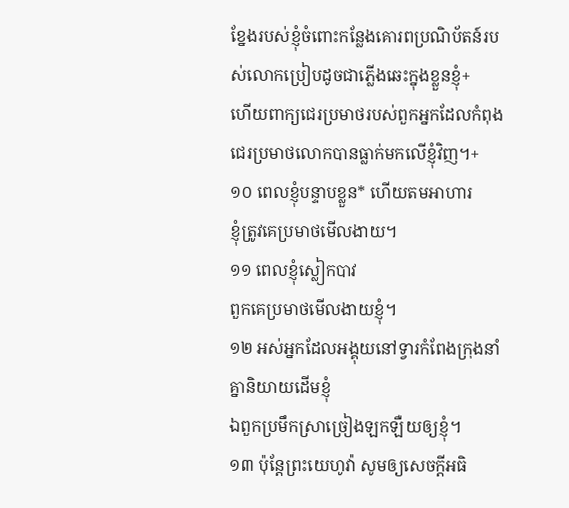ខ្នែងរបស់ខ្ញុំចំពោះកន្លែងគោរពប្រណិប័តន៍របស់លោកប្រៀបដូចជាភ្លើងឆេះក្នុងខ្លួនខ្ញុំ+
ហើយពាក្យជេរប្រមាថរបស់ពួកអ្នកដែលកំពុងជេរប្រមាថលោកបានធ្លាក់មកលើខ្ញុំវិញ។+
១០ ពេលខ្ញុំបន្ទាបខ្លួន* ហើយតមអាហារ
ខ្ញុំត្រូវគេប្រមាថមើលងាយ។
១១ ពេលខ្ញុំស្លៀកបាវ
ពួកគេប្រមាថមើលងាយខ្ញុំ។
១២ អស់អ្នកដែលអង្គុយនៅទ្វារកំពែងក្រុងនាំគ្នានិយាយដើមខ្ញុំ
ឯពួកប្រមឹកស្រាច្រៀងឡកឡឺយឲ្យខ្ញុំ។
១៣ ប៉ុន្តែព្រះយេហូវ៉ា សូមឲ្យសេចក្ដីអធិ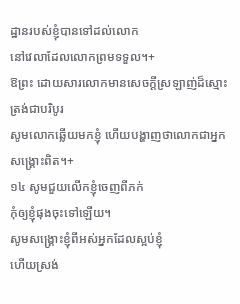ដ្ឋានរបស់ខ្ញុំបានទៅដល់លោក
នៅវេលាដែលលោកព្រមទទួល។+
ឱព្រះ ដោយសារលោកមានសេចក្ដីស្រឡាញ់ដ៏ស្មោះត្រង់ជាបរិបូរ
សូមលោកឆ្លើយមកខ្ញុំ ហើយបង្ហាញថាលោកជាអ្នកសង្គ្រោះពិត។+
១៤ សូមជួយលើកខ្ញុំចេញពីភក់
កុំឲ្យខ្ញុំផុងចុះទៅឡើយ។
សូមសង្គ្រោះខ្ញុំពីអស់អ្នកដែលស្អប់ខ្ញុំ
ហើយស្រង់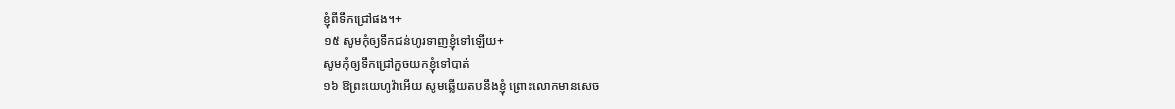ខ្ញុំពីទឹកជ្រៅផង។+
១៥ សូមកុំឲ្យទឹកជន់ហូរទាញខ្ញុំទៅឡើយ+
សូមកុំឲ្យទឹកជ្រៅកួចយកខ្ញុំទៅបាត់
១៦ ឱព្រះយេហូវ៉ាអើយ សូមឆ្លើយតបនឹងខ្ញុំ ព្រោះលោកមានសេច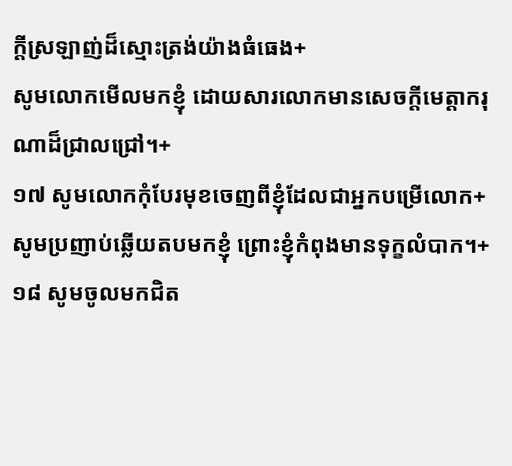ក្ដីស្រឡាញ់ដ៏ស្មោះត្រង់យ៉ាងធំធេង+
សូមលោកមើលមកខ្ញុំ ដោយសារលោកមានសេចក្ដីមេត្តាករុណាដ៏ជ្រាលជ្រៅ។+
១៧ សូមលោកកុំបែរមុខចេញពីខ្ញុំដែលជាអ្នកបម្រើលោក+
សូមប្រញាប់ឆ្លើយតបមកខ្ញុំ ព្រោះខ្ញុំកំពុងមានទុក្ខលំបាក។+
១៨ សូមចូលមកជិត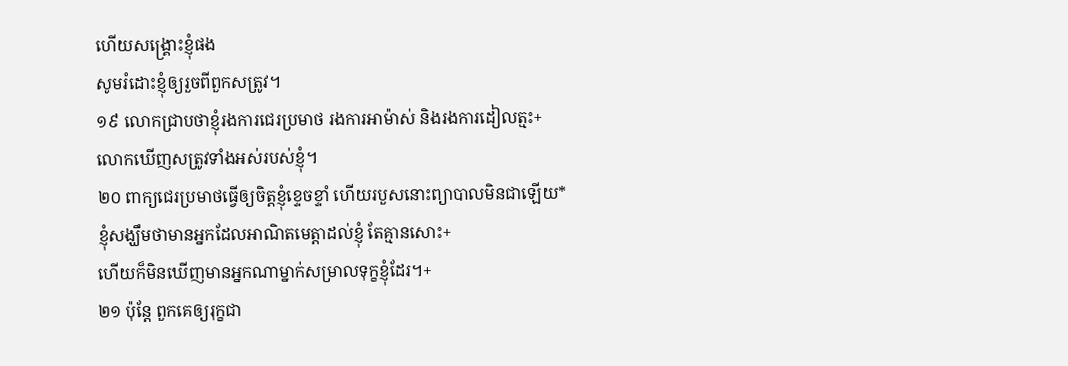ហើយសង្គ្រោះខ្ញុំផង
សូមរំដោះខ្ញុំឲ្យរួចពីពួកសត្រូវ។
១៩ លោកជ្រាបថាខ្ញុំរងការជេរប្រមាថ រងការអាម៉ាស់ និងរងការដៀលត្មះ+
លោកឃើញសត្រូវទាំងអស់របស់ខ្ញុំ។
២០ ពាក្យជេរប្រមាថធ្វើឲ្យចិត្តខ្ញុំខ្ទេចខ្ទាំ ហើយរបួសនោះព្យាបាលមិនជាឡើយ*
ខ្ញុំសង្ឃឹមថាមានអ្នកដែលអាណិតមេត្តាដល់ខ្ញុំ តែគ្មានសោះ+
ហើយក៏មិនឃើញមានអ្នកណាម្នាក់សម្រាលទុក្ខខ្ញុំដែរ។+
២១ ប៉ុន្តែ ពួកគេឲ្យរុក្ខជា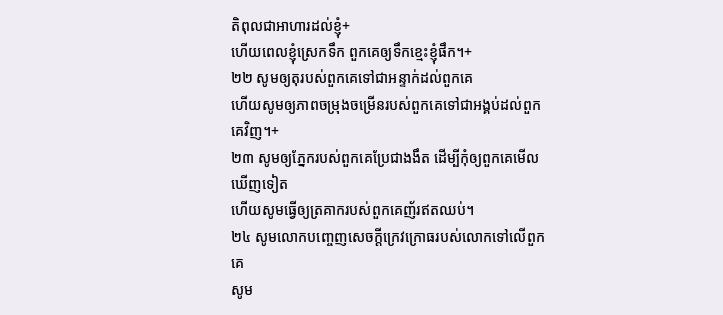តិពុលជាអាហារដល់ខ្ញុំ+
ហើយពេលខ្ញុំស្រេកទឹក ពួកគេឲ្យទឹកខ្មេះខ្ញុំផឹក។+
២២ សូមឲ្យតុរបស់ពួកគេទៅជាអន្ទាក់ដល់ពួកគេ
ហើយសូមឲ្យភាពចម្រុងចម្រើនរបស់ពួកគេទៅជាអង្គប់ដល់ពួកគេវិញ។+
២៣ សូមឲ្យភ្នែករបស់ពួកគេប្រែជាងងឹត ដើម្បីកុំឲ្យពួកគេមើលឃើញទៀត
ហើយសូមធ្វើឲ្យត្រគាករបស់ពួកគេញ័រឥតឈប់។
២៤ សូមលោកបញ្ចេញសេចក្ដីក្រេវក្រោធរបស់លោកទៅលើពួកគេ
សូម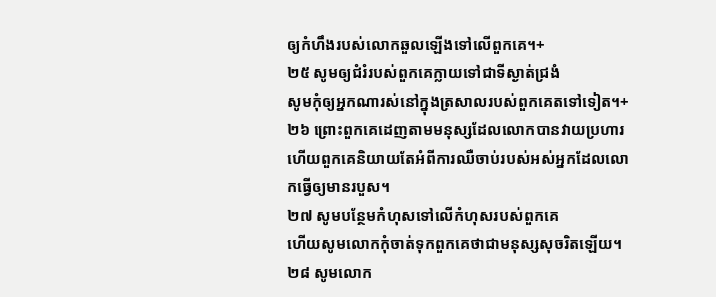ឲ្យកំហឹងរបស់លោកឆួលឡើងទៅលើពួកគេ។+
២៥ សូមឲ្យជំរំរបស់ពួកគេក្លាយទៅជាទីស្ងាត់ជ្រងំ
សូមកុំឲ្យអ្នកណារស់នៅក្នុងត្រសាលរបស់ពួកគេតទៅទៀត។+
២៦ ព្រោះពួកគេដេញតាមមនុស្សដែលលោកបានវាយប្រហារ
ហើយពួកគេនិយាយតែអំពីការឈឺចាប់របស់អស់អ្នកដែលលោកធ្វើឲ្យមានរបួស។
២៧ សូមបន្ថែមកំហុសទៅលើកំហុសរបស់ពួកគេ
ហើយសូមលោកកុំចាត់ទុកពួកគេថាជាមនុស្សសុចរិតឡើយ។
២៨ សូមលោក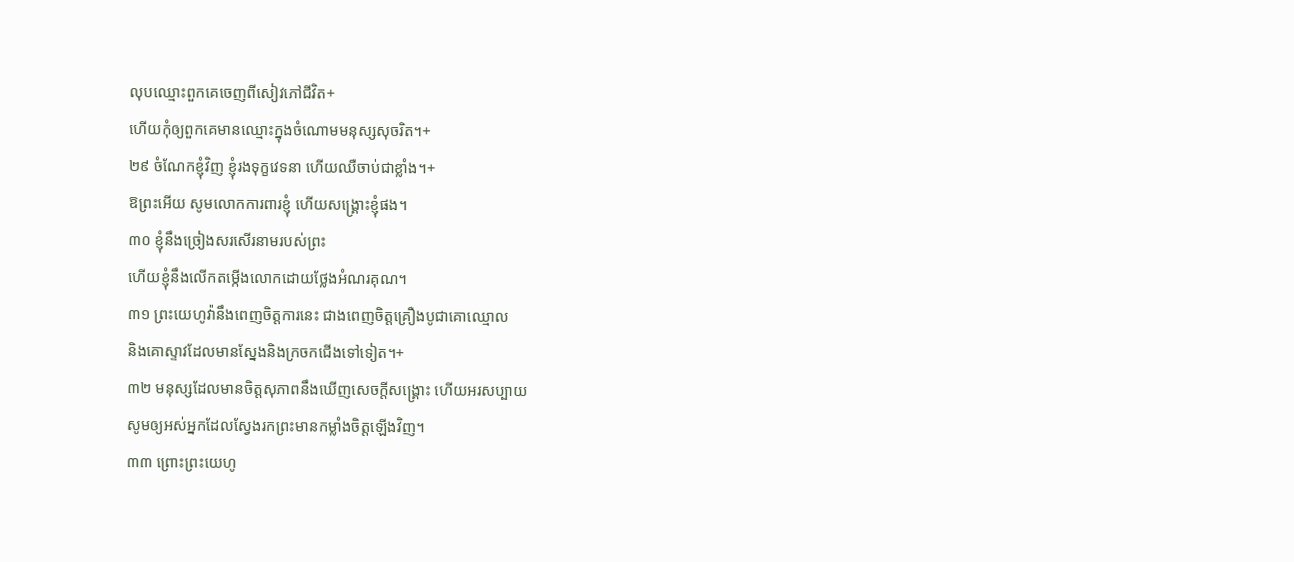លុបឈ្មោះពួកគេចេញពីសៀវភៅជីវិត+
ហើយកុំឲ្យពួកគេមានឈ្មោះក្នុងចំណោមមនុស្សសុចរិត។+
២៩ ចំណែកខ្ញុំវិញ ខ្ញុំរងទុក្ខវេទនា ហើយឈឺចាប់ជាខ្លាំង។+
ឱព្រះអើយ សូមលោកការពារខ្ញុំ ហើយសង្គ្រោះខ្ញុំផង។
៣០ ខ្ញុំនឹងច្រៀងសរសើរនាមរបស់ព្រះ
ហើយខ្ញុំនឹងលើកតម្កើងលោកដោយថ្លែងអំណរគុណ។
៣១ ព្រះយេហូវ៉ានឹងពេញចិត្តការនេះ ជាងពេញចិត្តគ្រឿងបូជាគោឈ្មោល
និងគោស្ទាវដែលមានស្នែងនិងក្រចកជើងទៅទៀត។+
៣២ មនុស្សដែលមានចិត្តសុភាពនឹងឃើញសេចក្ដីសង្គ្រោះ ហើយអរសប្បាយ
សូមឲ្យអស់អ្នកដែលស្វែងរកព្រះមានកម្លាំងចិត្តឡើងវិញ។
៣៣ ព្រោះព្រះយេហូ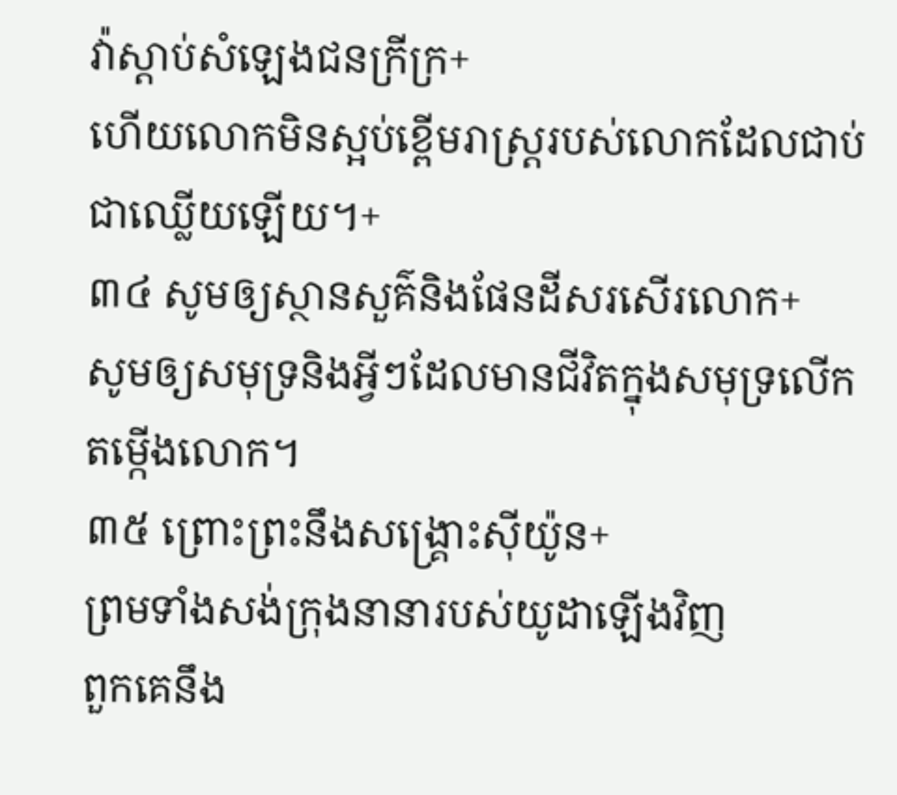វ៉ាស្ដាប់សំឡេងជនក្រីក្រ+
ហើយលោកមិនស្អប់ខ្ពើមរាស្ត្ររបស់លោកដែលជាប់ជាឈ្លើយឡើយ។+
៣៤ សូមឲ្យស្ថានសួគ៌និងផែនដីសរសើរលោក+
សូមឲ្យសមុទ្រនិងអ្វីៗដែលមានជីវិតក្នុងសមុទ្រលើកតម្កើងលោក។
៣៥ ព្រោះព្រះនឹងសង្គ្រោះស៊ីយ៉ូន+
ព្រមទាំងសង់ក្រុងនានារបស់យូដាឡើងវិញ
ពួកគេនឹង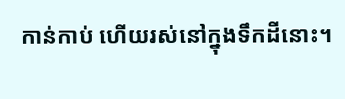កាន់កាប់ ហើយរស់នៅក្នុងទឹកដីនោះ។